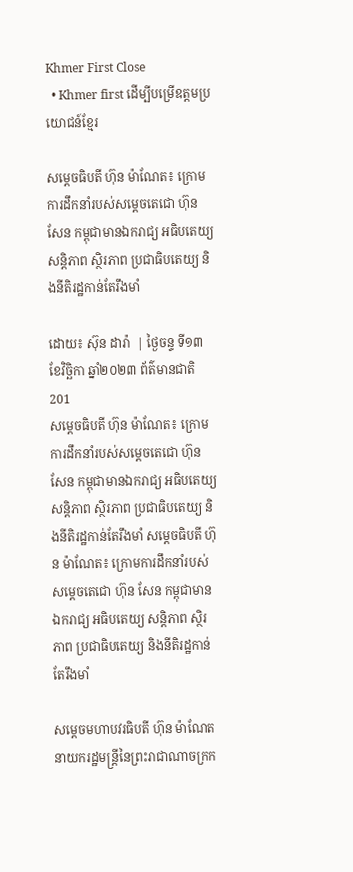Khmer First Close
  • Khmer first ដើម្បីបម្រើឧត្តមប្រយោជន៍ខ្មែរ

សម្តេចធិបតី ហ៊ុន ម៉ាណែត៖ ក្រោមការដឹកនាំរបស់សម្តេចតេជោ ហ៊ុន សែន កម្ពុជាមានឯករាជ្យ អធិបតេយ្យ សន្តិភាព ស្ថិរភាព ប្រជាធិបតេយ្យ និងនីតិរដ្ឋកាន់តែរឹងមាំ

ដោយ៖ ស៊ុន ដារ៉ា  | ថ្ងៃចន្ទ ទី១៣ ខែវិច្ឆិកា ឆ្នាំ២០២៣ ព័ត៌មានជាតិ 201
សម្តេចធិបតី ហ៊ុន ម៉ាណែត៖ ក្រោមការដឹកនាំរបស់សម្តេចតេជោ ហ៊ុន សែន កម្ពុជាមានឯករាជ្យ អធិបតេយ្យ សន្តិភាព ស្ថិរភាព ប្រជាធិបតេយ្យ និងនីតិរដ្ឋកាន់តែរឹងមាំ សម្តេចធិបតី ហ៊ុន ម៉ាណែត៖ ក្រោមការដឹកនាំរបស់សម្តេចតេជោ ហ៊ុន សែន កម្ពុជាមានឯករាជ្យ អធិបតេយ្យ សន្តិភាព ស្ថិរភាព ប្រជាធិបតេយ្យ និងនីតិរដ្ឋកាន់តែរឹងមាំ

សម្តេចមហាបវរធិបតី ហ៊ុន ម៉ាណែត នាយករដ្ឋមន្ត្រីនៃព្រះរាជាណាចក្រក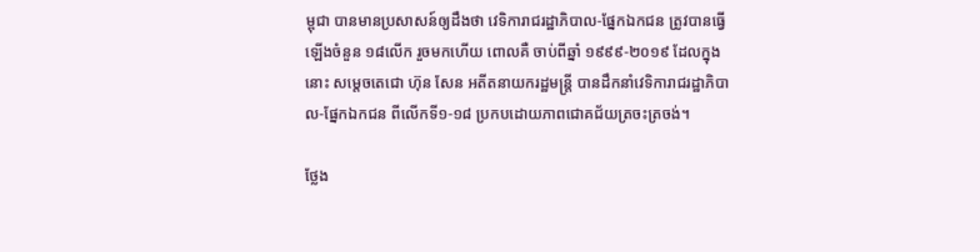ម្ពុជា បានមានប្រសាសន៍ឲ្យដឹងថា វេទិការាជរដ្ឋាភិបាល-ផ្នែកឯកជន ត្រូវបានធ្វើឡើងចំនួន ១៨លើក រួចមកហើយ ពោលគឺ ចាប់ពីឆ្នាំ ១៩៩៩-២០១៩ ដែលក្នុងនោះ សម្តេចតេជោ ហ៊ុន សែន អតីតនាយករដ្ឋមន្ត្រី បានដឹកនាំវេទិការាជរដ្ឋាភិបាល-ផ្នែកឯកជន ពីលើកទី១-១៨ ប្រកបដោយភាពជោគជ័យត្រចះត្រចង់។

ថ្លែង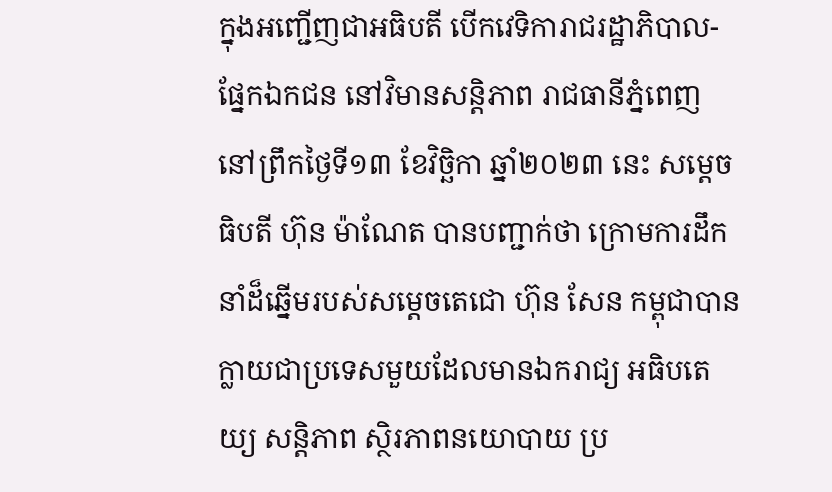ក្នុងអញ្ជើញជាអធិបតី បើកវេទិការាជរដ្ឋាភិបាល-ផ្នែកឯកជន នៅវិមានសន្តិភាព រាជធានីភ្នំពេញ នៅព្រឹកថ្ងៃទី១៣ ខែវិច្ឆិកា ឆ្នាំ២០២៣ នេះ សម្តេចធិបតី ហ៊ុន ម៉ាណែត បានបញ្ជាក់ថា ក្រោមការដឹកនាំដ៏ឆ្នើមរបស់សម្តេចតេជោ ហ៊ុន សែន កម្ពុជាបានក្លាយជាប្រទេសមួយដែលមានឯករាជ្យ អធិបតេយ្យ សន្តិភាព ស្ថិរភាពនយោបាយ ប្រ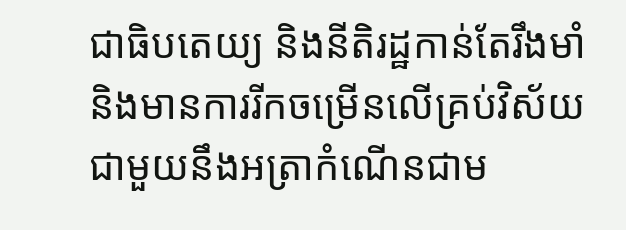ជាធិបតេយ្យ និងនីតិរដ្ឋកាន់តែរឹងមាំ និងមានការរីកចម្រើនលើគ្រប់វិស័យ ជាមួយនឹងអត្រាកំណើនជាម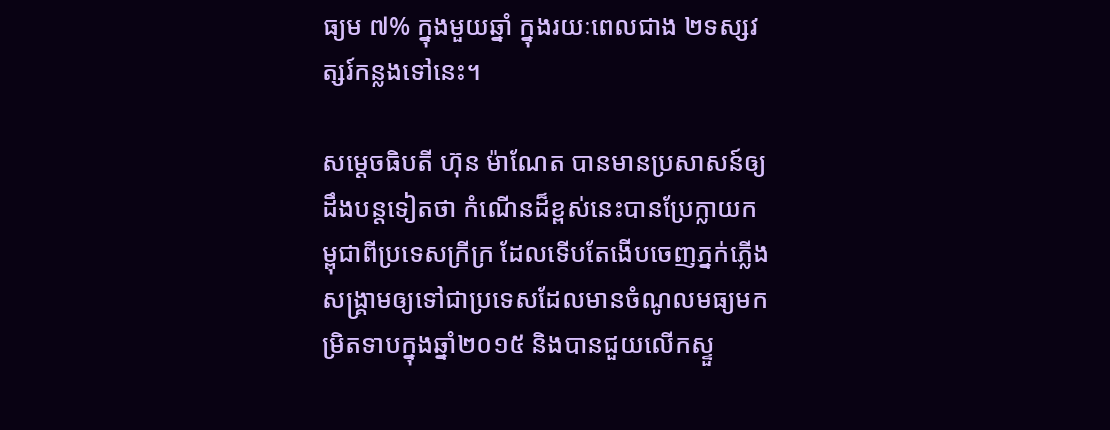ធ្យម ៧% ក្នុងមួយឆ្នាំ ក្នុងរយៈពេលជាង ២ទស្សវត្សរ៍កន្លងទៅនេះ។

សម្តេចធិបតី ហ៊ុន ម៉ាណែត បានមានប្រសាសន៍ឲ្យដឹងបន្តទៀតថា កំណើនដ៏ខ្ពស់នេះបានប្រែក្លាយកម្ពុជាពីប្រទេសក្រីក្រ ដែលទើបតែងើបចេញភ្នក់ភ្លើងសង្គ្រាមឲ្យទៅជាប្រទេសដែលមានចំណូលមធ្យមកម្រិតទាបក្នុងឆ្នាំ២០១៥ និងបានជួយលើកស្ទួ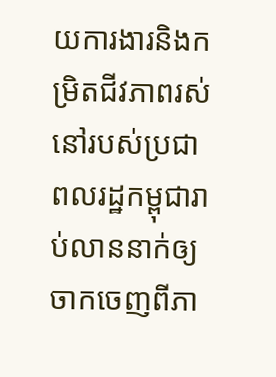យការងារនិងកម្រិតជីវភាពរស់នៅរបស់ប្រជាពលរដ្ឋកម្ពុជារាប់លាននាក់ឲ្យចាកចេញពីភា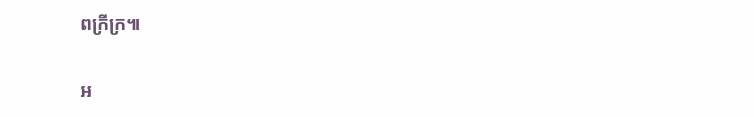ពក្រីក្រ៕

អ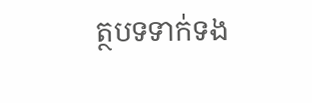ត្ថបទទាក់ទង